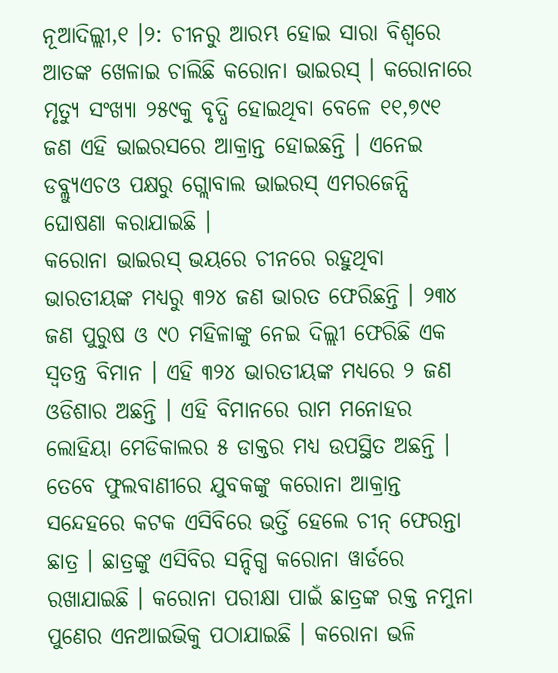ନୂଆଦିଲ୍ଲୀ,୧ ।୨: ଚୀନରୁ ଆରମ୍ଭ ହୋଇ ସାରା ବିଶ୍ୱରେ ଆତଙ୍କ ଖେଳାଇ ଚାଲିଛି କରୋନା ଭାଇରସ୍ । କରୋନାରେ ମୃତ୍ୟୁ ସଂଖ୍ୟା ୨୫୯କୁ ବୃଦ୍ଧି ହୋଇଥିବା ବେଳେ ୧୧,୭୯୧ ଜଣ ଏହି ଭାଇରସରେ ଆକ୍ରାନ୍ତ ହୋଇଛନ୍ତି । ଏନେଇ ଡବ୍ଲ୍ୟୁଏଚଓ ପକ୍ଷରୁ ଗ୍ଲୋବାଲ ଭାଇରସ୍ ଏମରଜେନ୍ସି ଘୋଷଣା କରାଯାଇଛି ।
କରୋନା ଭାଇରସ୍ ଭୟରେ ଚୀନରେ ରହୁଥିବା ଭାରତୀୟଙ୍କ ମଧ୍ୟରୁ ୩୨୪ ଜଣ ଭାରତ ଫେରିଛନ୍ତି । ୨୩୪ ଜଣ ପୁରୁଷ ଓ ୯୦ ମହିଳାଙ୍କୁ ନେଇ ଦିଲ୍ଲୀ ଫେରିଛି ଏକ ସ୍ୱତନ୍ତ୍ର ବିମାନ । ଏହି ୩୨୪ ଭାରତୀୟଙ୍କ ମଧ୍ୟରେ ୨ ଜଣ ଓଡିଶାର ଅଛନ୍ତି । ଏହି ବିମାନରେ ରାମ ମନୋହର ଲୋହିୟା ମେଡିକାଲର ୫ ଡାକ୍ତର ମଧ୍ୟ ଉପସ୍ଥିତ ଅଛନ୍ତି ।
ତେବେ ଫୁଲବାଣୀରେ ଯୁବକଙ୍କୁ କରୋନା ଆକ୍ରାନ୍ତ ସନ୍ଦେହରେ କଟକ ଏସିବିରେ ଭର୍ତ୍ତି ହେଲେ ଚୀନ୍ ଫେରନ୍ତା ଛାତ୍ର । ଛାତ୍ରଙ୍କୁ ଏସିବିର ସନ୍ଦିଗ୍ଧ କରୋନା ୱାର୍ଡରେ ରଖାଯାଇଛି । କରୋନା ପରୀକ୍ଷା ପାଇଁ ଛାତ୍ରଙ୍କ ରକ୍ତ ନମୁନା ପୁଣେର ଏନଆଇଭିକୁ ପଠାଯାଇଛି । କରୋନା ଭଳି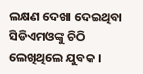ଲକ୍ଷଣ ଦେଖା ଦେଇଥିବା ସିଡିଏମଓଙ୍କୁ ଚିଠି ଲେଖିଥିଲେ ଯୁବକ ।